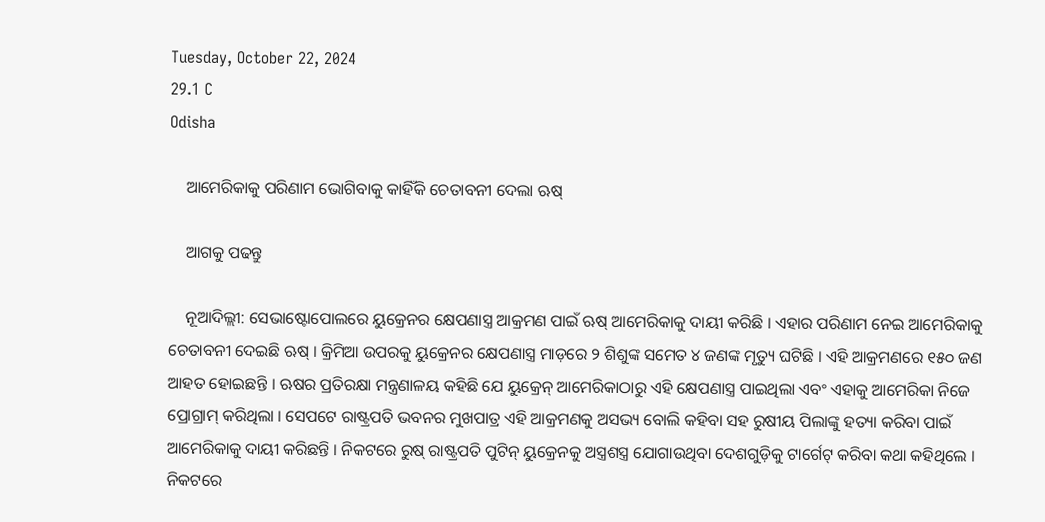Tuesday, October 22, 2024
29.1 C
Odisha

    ଆମେରିକାକୁ ପରିଣାମ ଭୋଗିବାକୁ କାହିଁକି ଚେତାବନୀ ଦେଲା ଋଷ୍

    ଆଗକୁ ପଢନ୍ତୁ

    ନୂଆଦିଲ୍ଲୀ: ସେଭାଷ୍ଟୋପୋଲରେ ୟୁକ୍ରେନର କ୍ଷେପଣାସ୍ତ୍ର ଆକ୍ରମଣ ପାଇଁ ଋଷ୍ ଆମେରିକାକୁ ଦାୟୀ କରିଛି । ଏହାର ପରିଣାମ ନେଇ ଆମେରିକାକୁ ଚେତାବନୀ ଦେଇଛି ଋଷ୍ । କ୍ରିମିଆ ଉପରକୁ ୟୁକ୍ରେନର କ୍ଷେପଣାସ୍ତ୍ର ମାଡ଼ରେ ୨ ଶିଶୁଙ୍କ ସମେତ ୪ ଜଣଙ୍କ ମୃତ୍ୟୁ ଘଟିଛି । ଏହି ଆକ୍ରମଣରେ ୧୫୦ ଜଣ ଆହତ ହୋଇଛନ୍ତି । ଋଷର ପ୍ରତିରକ୍ଷା ମନ୍ତ୍ରଣାଳୟ କହିଛି ଯେ ୟୁକ୍ରେନ୍ ଆମେରିକାଠାରୁ ଏହି କ୍ଷେପଣାସ୍ତ୍ର ପାଇଥିଲା ଏବଂ ଏହାକୁ ଆମେରିକା ନିଜେ ପ୍ରୋଗ୍ରାମ୍ କରିଥିଲା । ସେପଟେ ରାଷ୍ଟ୍ରପତି ଭବନର ମୁଖପାତ୍ର ଏହି ଆକ୍ରମଣକୁ ଅସଭ୍ୟ ବୋଲି କହିବା ସହ ରୁଷୀୟ ପିଲାଙ୍କୁ ହତ୍ୟା କରିବା ପାଇଁ ଆମେରିକାକୁ ଦାୟୀ କରିଛନ୍ତି । ନିକଟରେ ରୁଷ୍ ରାଷ୍ଟ୍ରପତି ପୁଟିନ୍ ୟୁକ୍ରେନକୁ ଅସ୍ତ୍ରଶସ୍ତ୍ର ଯୋଗାଉଥିବା ଦେଶଗୁଡ଼ିକୁ ଟାର୍ଗେଟ୍ କରିବା କଥା କହିଥିଲେ । ନିକଟରେ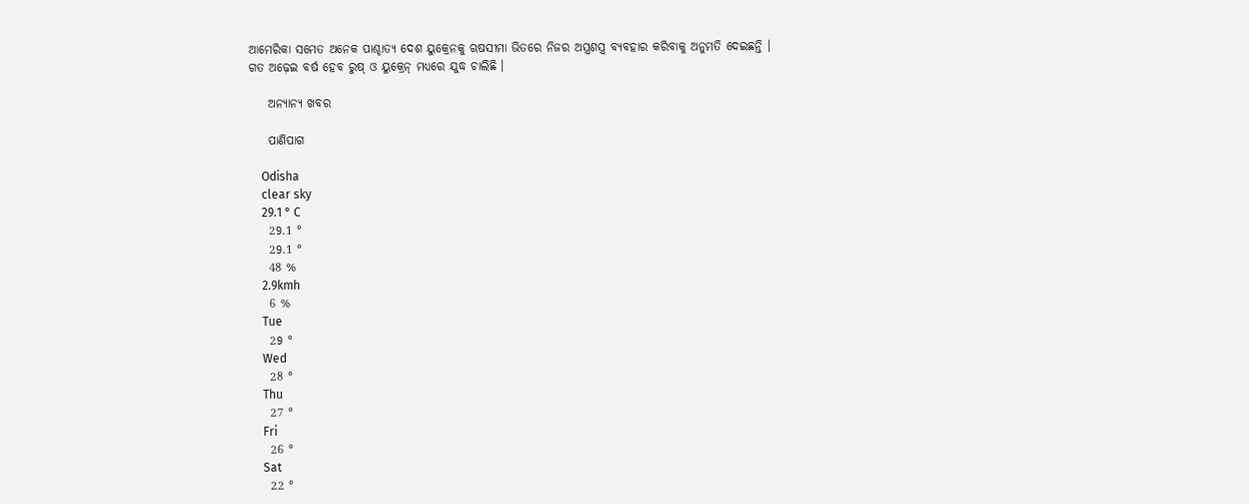ଆମେରିକା ସମେତ ଅନେକ ପାଶ୍ଚାତ୍ୟ ଦେଶ ୟୁକ୍ରେନକୁ ଋଷସୀମା ଭିତରେ ନିଜର ଅସ୍ତ୍ରଶସ୍ତ୍ର ବ୍ୟବହାର କରିବାକୁ ଅନୁମତି ଦେଇଛନ୍ତି । ଗତ ଅଢ଼େଇ ବର୍ଷ ହେବ ରୁଷ୍ ଓ ୟୁକ୍ରେନ୍ ମଧ୍ୟରେ ଯୁଦ୍ଧ ଚାଲିଛି ।

    ଅନ୍ୟାନ୍ୟ ଖବର

    ପାଣିପାଗ

    Odisha
    clear sky
    29.1 ° C
    29.1 °
    29.1 °
    48 %
    2.9kmh
    6 %
    Tue
    29 °
    Wed
    28 °
    Thu
    27 °
    Fri
    26 °
    Sat
    22 °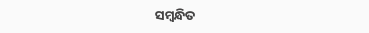ସମ୍ବନ୍ଧିତ